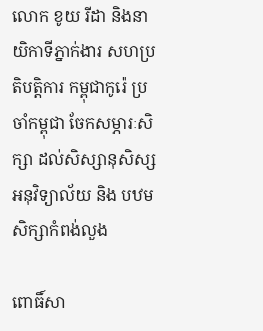លោក ខូយ រីដា និងនាយិកាទីភ្នាក់ងារ សហប្រតិបត្តិការ កម្ពុជាកូរ៉េ ប្រចាំកម្ពុជា ចែកសម្ភារៈសិក្សា ដល់សិស្សានុសិស្ស អនុវិទ្យាល័យ និង បឋមសិក្សាកំពង់លួង

ពោធិ៍សា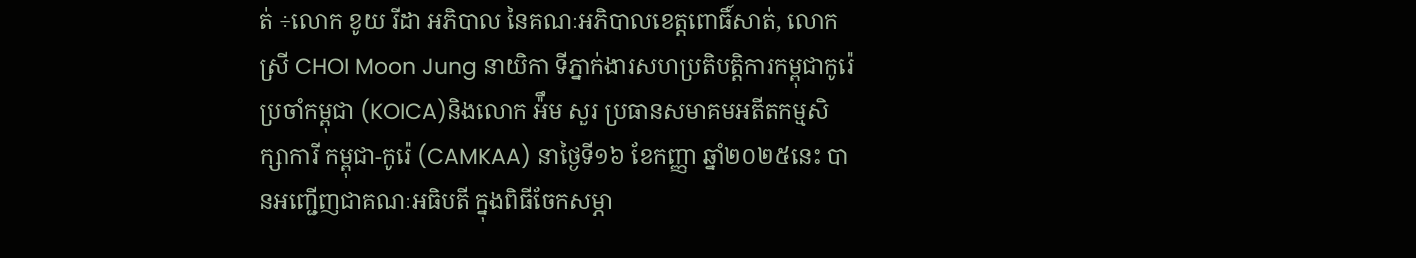ត់ ÷លោក ខូយ រីដា អភិបាល នៃគណៈអភិបាលខេត្តពោធិ៍សាត់, លោកស្រី CHOI Moon Jung នាយិកា ទីភ្នាក់ងារសហប្រតិបត្តិការកម្ពុជាកូរ៉េ ប្រចាំកម្ពុជា (KOICA)និងលោក អ៉ឹម សួរ ប្រធានសមាគមអតីតកម្មសិក្សាការី កម្ពុជា-កូរ៉េ (CAMKAA) នាថ្ងៃទី១៦ ខែកញ្ញា ឆ្នាំ២០២៥នេះ បានអញ្ជើញជាគណៈអធិបតី ក្នុងពិធីចែកសម្ភា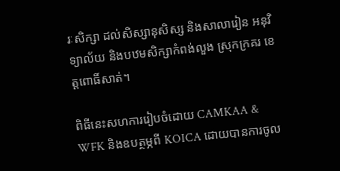រៈសិក្សា ដល់សិស្សានុសិស្ស និងសាលារៀន អនុវិទ្យាល័យ និងបឋមសិក្សាកំពង់លួង ស្រុកក្រគរ ខេត្តពោធិ៍សាត់។

ពិធីនេះសហការរៀបចំដោយ CAMKAA & WFK និងឧបត្ថម្ភពី KOICA ដោយបានការចូល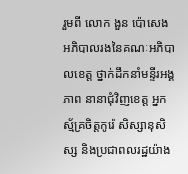រួមពី លោក ងួន ប៉ោសេង អភិបាលរងនៃគណៈអភិបាលខេត្ត ថ្នាក់ដឹកនាំមន្ទីរអង្គភាព នានាជុំវិញខេត្ត អ្នកស្ម័គ្រចិត្តកូរ៉េ សិស្សានុសិស្ស និងប្រជាពលរដ្ឋយ៉ាង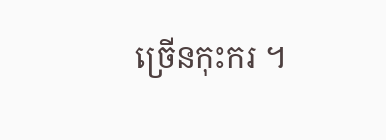ច្រើនកុះករ ។